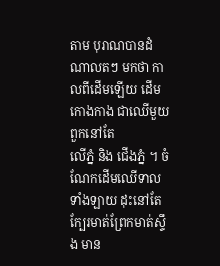តាម បុរាណបានដំណាលតៗ មកថា កាលពីដើមឡើយ ដើមកោងកាង ជាឈើមួយពួកនៅតែ
លើភ្នំ និង ជើងភ្នំ ។ ចំណែកដើមឈើទាលទាំងឡាយ ដុះនៅតែក្បែរមាត់ព្រែកមាត់ស្ទឹង មាន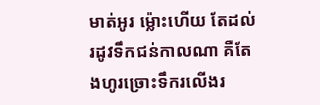មាត់អូរ ម្ល៉ោះហើយ តែដល់រដូវទឹកជន់កាលណា គឺតែងហូរច្រោះទឹករលើងរ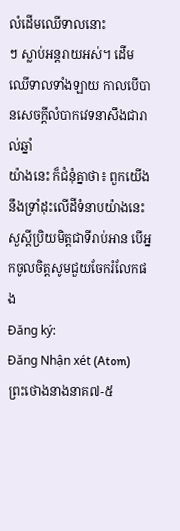លំដើមឈើទាលនោះ
ៗ ស្លាប់អន្តរាយអស់។ ដើមឈើទាលទាំងឡាយ កាលបើបានសេចក្ដីលំបាកវេទនាសឹងជារាល់ឆ្នាំ
យ៉ាងនេះ ក៏ជំនុំគ្នាថា៖ ពួកយើងនឹងទ្រាំដុះលើដីទំនាបយ៉ាងនេះ
សួស្តីប្រិយមិត្តជាទីរាប់អាន បើអ្នកចូលចិត្តសូមជួយចែករំលែកផង
Đăng ký:
Đăng Nhận xét (Atom)
ព្រះថោងនាងនាគ៧-៥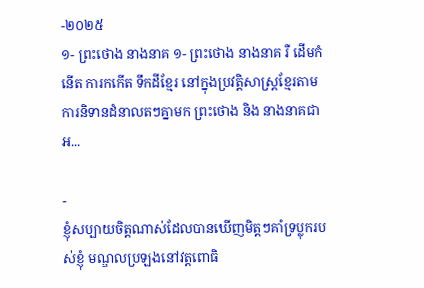-២០២៥
១- ព្រះថោង នាងនាគ ១- ព្រះថោង នាងនាគ រឺ ដើមកំនើត ការកកើត ទឹកដីខ្មែរ នៅក្នុងប្រវត្ដិសាស្រ្ដខ្មែរតាមការនិទានដំនាលតៗគ្នាមក ព្រះថោង និង នាងនាគជាអ...

-
ខ្ញុំសប្បាយចិត្តណាស់ដែលបានឃើញមិត្តៗគាំទ្រប្លុករបស់ខ្ញុំ មណ្ឌលប្រឡងនៅវត្តពោធិ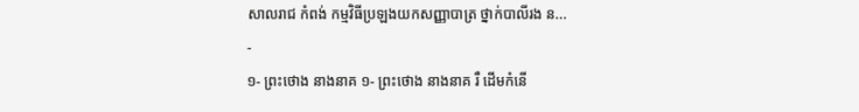សាលរាជ កំពង់ កម្មវិធីប្រឡងយកសញ្ញាបាត្រ ថ្នាក់បាលីរង ន...
-
១- ព្រះថោង នាងនាគ ១- ព្រះថោង នាងនាគ រឺ ដើមកំនើ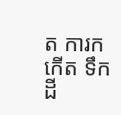ត ការកកើត ទឹកដី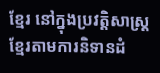ខ្មែរ នៅក្នុងប្រវត្ដិសាស្រ្ដខ្មែរតាមការនិទានដំ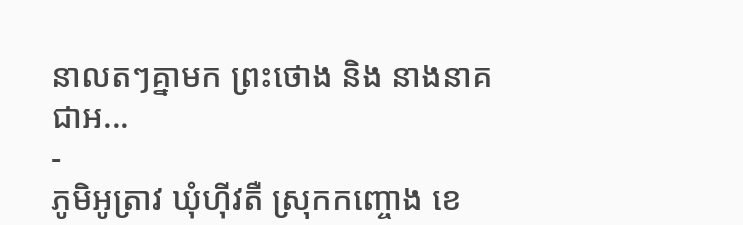នាលតៗគ្នាមក ព្រះថោង និង នាងនាគជាអ...
-
ភូមិអូត្រាវ ឃុំហ៊ីវតឺ ស្រុកកញ្ចោង ខេ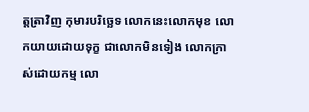ត្តត្រាវិញ កុមារបរិច្ឆេទ លោកនេះលោកមុខ លោកយាយដោយទុក្ខ ជាលោកមិនទៀង លោកក្រាស់ដោយកម្ម លោ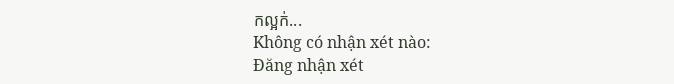កល្អក់...
Không có nhận xét nào:
Đăng nhận xét